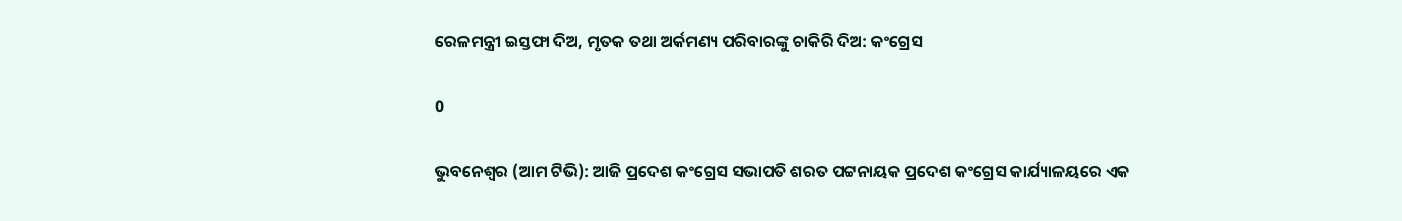ରେଳମନ୍ତ୍ରୀ ଇସ୍ତଫା ଦିଅ, ମୃତକ ତଥା ଅର୍କମଣ୍ୟ ପରିବାରଙ୍କୁ ଚାକିରି ଦିଅ: କଂଗ୍ରେସ

0

ଭୁବନେଶ୍ୱର (ଆମ ଟିଭି): ଆଜି ପ୍ରଦେଶ କଂଗ୍ରେସ ସଭାପତି ଶରତ ପଟ୍ଟନାୟକ ପ୍ରଦେଶ କଂଗ୍ରେସ କାର୍ଯ୍ୟାଳୟରେ ଏକ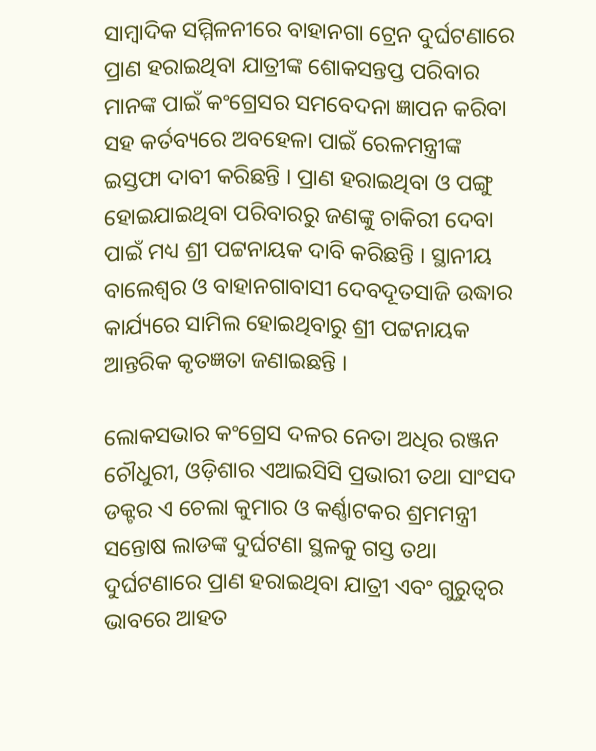ସାମ୍ବାଦିକ ସମ୍ମିଳନୀରେ ବାହାନଗା ଟ୍ରେନ ଦୁର୍ଘଟଣାରେ ପ୍ରାଣ ହରାଇଥିବା ଯାତ୍ରୀଙ୍କ ଶୋକସନ୍ତପ୍ତ ପରିବାର ମାନଙ୍କ ପାଇଁ କଂଗ୍ରେସର ସମବେଦନା ଜ୍ଞାପନ କରିବା ସହ କର୍ତବ୍ୟରେ ଅବହେଳା ପାଇଁ ରେଳମନ୍ତ୍ରୀଙ୍କ ଇସ୍ତଫା ଦାବୀ କରିଛନ୍ତି । ପ୍ରାଣ ହରାଇଥିବା ଓ ପଙ୍ଗୁ ହୋଇଯାଇଥିବା ପରିବାରରୁ ଜଣଙ୍କୁ ଚାକିରୀ ଦେବା ପାଇଁ ମଧ୍ୟ ଶ୍ରୀ ପଟ୍ଟନାୟକ ଦାବି କରିଛନ୍ତି । ସ୍ଥାନୀୟ ବାଲେଶ୍ୱର ଓ ବାହାନଗାବାସୀ ଦେବଦୂତସାଜି ଉଦ୍ଧାର କାର୍ଯ୍ୟରେ ସାମିଲ ହୋଇଥିବାରୁ ଶ୍ରୀ ପଟ୍ଟନାୟକ ଆନ୍ତରିକ କୃତଜ୍ଞତା ଜଣାଇଛନ୍ତି ।

ଲୋକସଭାର କଂଗ୍ରେସ ଦଳର ନେତା ଅଧିର ରଞ୍ଜନ ଚୌଧୁରୀ, ଓଡ଼ିଶାର ଏଆଇସିସି ପ୍ରଭାରୀ ତଥା ସାଂସଦ ଡକ୍ଟର ଏ ଚେଲା କୁମାର ଓ କର୍ଣ୍ଣାଟକର ଶ୍ରମମନ୍ତ୍ରୀ ସନ୍ତୋଷ ଲାଡଙ୍କ ଦୁର୍ଘଟଣା ସ୍ଥଳକୁ ଗସ୍ତ ତଥା ଦୁର୍ଘଟଣାରେ ପ୍ରାଣ ହରାଇଥିବା ଯାତ୍ରୀ ଏବଂ ଗୁରୁତ୍ୱର ଭାବରେ ଆହତ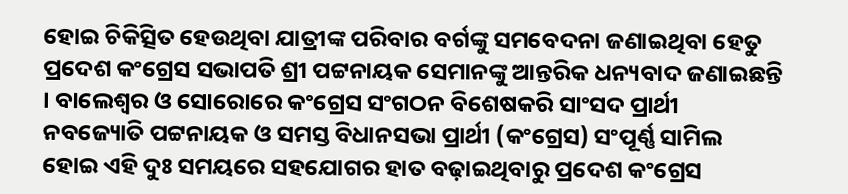ହୋଇ ଚିକିତ୍ସିତ ହେଉଥିବା ଯାତ୍ରୀଙ୍କ ପରିବାର ବର୍ଗଙ୍କୁ ସମବେଦନା ଜଣାଇଥିବା ହେତୁ ପ୍ରଦେଶ କଂଗ୍ରେସ ସଭାପତି ଶ୍ରୀ ପଟ୍ଟନାୟକ ସେମାନଙ୍କୁ ଆନ୍ତରିକ ଧନ୍ୟବାଦ ଜଣାଇଛନ୍ତି । ବାଲେଶ୍ୱର ଓ ସୋରୋରେ କଂଗ୍ରେସ ସଂଗଠନ ବିଶେଷକରି ସାଂସଦ ପ୍ରାର୍ଥୀ ନବଜ୍ୟୋତି ପଟ୍ଟନାୟକ ଓ ସମସ୍ତ ବିଧାନସଭା ପ୍ରାର୍ଥୀ (କଂଗ୍ରେସ) ସଂପୂର୍ଣ୍ଣ ସାମିଲ ହୋଇ ଏହି ଦୁଃ ସମୟରେ ସହଯୋଗର ହାତ ବଢ଼ାଇଥିବାରୁ ପ୍ରଦେଶ କଂଗ୍ରେସ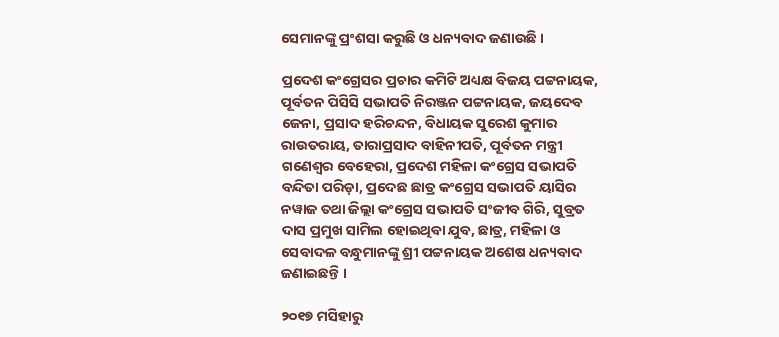ସେମାନଙ୍କୁ ପ୍ରଂଶସା କରୁଛି ଓ ଧନ୍ୟବାଦ ଜଣାଉଛି ।

ପ୍ରଦେଶ କଂଗ୍ରେସର ପ୍ରଚାର କମିଟି ଅଧ୍ୟକ୍ଷ ବିଜୟ ପଟ୍ଟନାୟକ, ପୂର୍ବତନ ପିସିସି ସଭାପତି ନିରଞ୍ଜନ ପଟ୍ଟନାୟକ, ଜୟଦେବ ଜେନା, ପ୍ରସାଦ ହରିଚନ୍ଦନ, ବିଧାୟକ ସୁରେଶ କୁମାର ରାଉତରାୟ, ତାରାପ୍ରସାଦ ବାହିନୀପତି, ପୂର୍ବତନ ମନ୍ତ୍ରୀ ଗଣେଶ୍ୱର ବେହେରା, ପ୍ରଦେଶ ମହିଳା କଂଗ୍ରେସ ସଭାପତି ବନ୍ଦିତା ପରିଡ଼ା, ପ୍ରଦେଛ ଛାତ୍ର କଂଗ୍ରେସ ସଭାପତି ୟାସିର ନୱାଜ ତଥା ଜିଲ୍ଲା କଂଗ୍ରେସ ସଭାପତି ସଂଜୀବ ଗିରି, ସୁବ୍ରତ ଦାସ ପ୍ରମୁଖ ସାମିଲ ହୋଇଥିବା ଯୁବ, ଛାତ୍ର, ମହିଳା ଓ ସେବାଦଳ ବନ୍ଧୁମାନଙ୍କୁ ଶ୍ରୀ ପଟ୍ଟନାୟକ ଅଶେଷ ଧନ୍ୟବାଦ ଜଣାଇଛନ୍ତି ।

୨୦୧୭ ମସିହାରୁ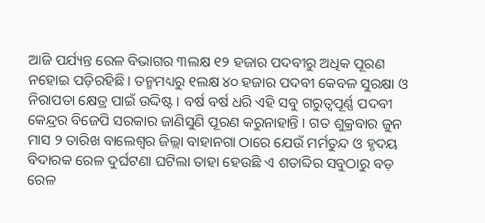ଆଜି ପର୍ଯ୍ୟନ୍ତ ରେଳ ବିଭାଗର ୩ଲକ୍ଷ ୧୨ ହଜାର ପଦବୀରୁ ଅଧିକ ପୂରଣ ନହୋଇ ପଡ଼ିରହିଛି । ତନ୍ମମଧ୍ୟରୁ ୧ଲକ୍ଷ ୪୦ ହଜାର ପଦବୀ କେବଳ ସୁରକ୍ଷା ଓ ନିରାପତା କ୍ଷେତ୍ର ପାଇଁ ଉଦ୍ଦିଷ୍ଟ । ବର୍ଷ ବର୍ଷ ଧରି ଏହି ସବୁ ଗରୁତ୍ୱପୂର୍ଣ୍ଣ ପଦବୀ କେନ୍ଦ୍ରର ବିଜେପି ସରକାର ଜାଣିସୁଣି ପୂରଣ କରୁନାହାନ୍ତି । ଗତ ଶୁକ୍ରବାର ଜୁନ ମାସ ୨ ତାରିଖ ବାଲେଶ୍ୱର ଜିଲ୍ଲା ବାହାନଗା ଠାରେ ଯେଉଁ ମର୍ମତୁନ୍ଦ ଓ ହୃଦୟ ବିଦାରକ ରେଳ ଦୁର୍ଘଟଣା ଘଟିଲା ତାହା ହେଉଛି ଏ ଶତାବ୍ଦିର ସବୁଠାରୁ ବଡ଼ ରେଳ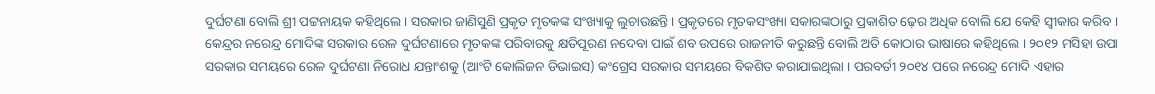ଦୁର୍ଘଟଣା ବୋଲି ଶ୍ରୀ ପଟ୍ଟନାୟକ କହିଥିଲେ । ସରକାର ଜାଣିସୁଣି ପ୍ରକୃତ ମୃତକଙ୍କ ସଂଖ୍ୟାକୁ ଲୁଚାଉଛନ୍ତି । ପ୍ରକୃତରେ ମୃତକସଂଖ୍ୟା ସକାରଙ୍କଠାରୁ ପ୍ରକାଶିତ ଢ଼େର ଅଧିକ ବୋଲି ଯେ କେହି ସ୍ୱୀକାର କରିବ । କେନ୍ଦ୍ରର ନରେନ୍ଦ୍ର ମୋଦିଙ୍କ ସରକାର ରେଳ ଦୁର୍ଘଟଣାରେ ମୃତକଙ୍କ ପରିବାରକୁ କ୍ଷତିପୂରଣ ନଦେବା ପାଇଁ ଶବ ଉପରେ ରାଜନୀତି କରୁଛନ୍ତି ବୋଲି ଅତି କୋଠାର ଭାଷାରେ କହିଥିଲେ । ୨୦୧୨ ମସିହା ଉପା ସରକାର ସମୟରେ ରେଳ ଦୁର୍ଘଟଣା ନିରୋଧ ଯନ୍ତାଂଶକୁ (ଆଂଟି କୋଲିଜନ ଡିଭାଇସ) କଂଗ୍ରେସ ସରକାର ସମୟରେ ବିକଶିତ କରାଯାଇଥିଲା । ପରବର୍ତୀ ୨୦୧୪ ପରେ ନରେନ୍ଦ୍ର ମୋଦି ଏହାର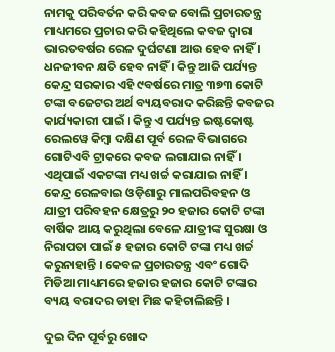ନାମକୁ ପରିବର୍ତନ କରି କବଜ ବୋଲି ପ୍ରଚାରତନ୍ତ୍ର ମାଧ୍ୟମରେ ପ୍ରଚାର କରି କହିଥିଲେ କବଜ ଦ୍ୱାରା ଭାରତବର୍ଷର ରେଳ ଦୁର୍ଘଟଣା ଆଉ ହେବ ନାହିଁ । ଧନଜୀବନ କ୍ଷତି ହେବ ନାହିଁ । କିନ୍ତୁ ଆଜି ପର୍ଯ୍ୟନ୍ତ କେନ୍ଦ୍ର ସରକାର ଏହି ୯ବର୍ଷରେ ମାତ୍ର ୩୭୩ କୋଟି ଟଙ୍କା ବଜେଟର ଅର୍ଥ ବ୍ୟୟବରାଦ କରିଛନ୍ତି କବଜର କାର୍ଯ୍ୟକାରୀ ପାଇଁ । କିନ୍ତୁ ଏ ପର୍ଯ୍ୟନ୍ତ ଇଷ୍ଟକୋଷ୍ଟ ରେଲୱେ କିମ୍ବା ଦକ୍ଷିଣ ପୂର୍ବ ରେଳ ବିଭାଗରେ ଗୋଟିଏବି ଟ୍ରାକରେ କବଜ ଲଗାଯାଇ ନାହିଁ । ଏଥିପାଇଁ ଏକଟଙ୍କା ମଧ୍ୟ ଖର୍ଚ୍ଚ କରାଯାଇ ନାହିଁ । କେନ୍ଦ୍ର ରେଳବାଇ ଓଡ଼ିଶାରୁ ମାଲପରିବହନ ଓ ଯାତ୍ରୀ ପରିବହନ କ୍ଷେତ୍ରରୁ ୨୦ ହଜାର କୋଟି ଟଙ୍କା ବାର୍ଷିକ ଆୟ କରୁଥିଲା ବେଳେ ଯାତ୍ରୀଙ୍କ ସୁରକ୍ଷା ଓ ନିରାପତା ପାଇଁ ୫ ହଜାର କୋଟି ଟଙ୍କା ମଧ୍ୟ ଖର୍ଚ୍ଚ କରୁନାହାନ୍ତି । କେବଳ ପ୍ରଚାରତନ୍ତ୍ର ଏବଂ ଗୋଦି ମିଡିଆ ମାଧ୍ୟମରେ ହଜାର ହଜାର କୋଟି ଟଙ୍କାର ବ୍ୟୟ ବରାଦର ଡାହା ମିଛ କହିଚାଲିଛନ୍ତି ।

ଦୁଇ ଦିନ ପୂର୍ବରୁ ଖୋଦ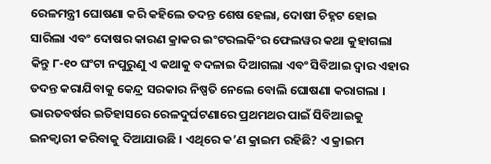ରେଳମନ୍ତ୍ରୀ ଘୋଷଣା କରି କହିଲେ ତଦନ୍ତ ଶେଷ ହେଲା, ଦୋଷୀ ଚିହ୍ନଟ ହୋଇ ସାରିଲା ଏବଂ ଦୋଷର କାରଣ କ୍ରାକର ଇଂଟରଲକିଂର ଫେଲୱର କଥା କୁହାଗଲା କିନ୍ତୁ ୮-୧୦ ଘଂଟା ନପୁରୁଣୁ ଏ କଥାକୁ ବଦଳାଇ ଦିଆଗଲା ଏବଂ ସିବିଆଇ ଦ୍ୱାର ଏହାର ତଦନ୍ତ କରାଯିବାକୁ କେନ୍ଦ୍ର ସରକାର ନିଷ୍ପତି ନେଲେ ବୋଲି ଘୋଷଣା କରାଗଲା । ଭାରତବର୍ଷର ଇତିହାସରେ ରେଳଦୁର୍ଘଟଣାରେ ପ୍ରଥମଥର ପାଇଁ ସିବିଆଇକୁ ଇନକ୍ୱାରୀ କରିବାକୁ ଦିଆଯାଉଛି । ଏଥିରେ କ’ଣ କ୍ରାଇମ ରହିଛି? ଏ କ୍ରାଇମ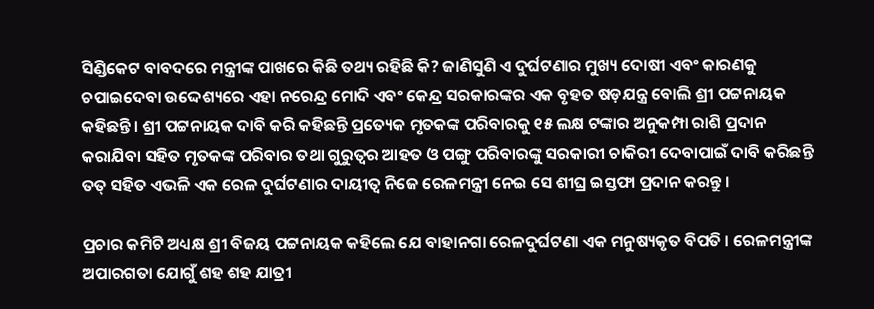ସିଣ୍ଡିକେଟ ବାବଦରେ ମନ୍ତ୍ରୀଙ୍କ ପାଖରେ କିଛି ତଥ୍ୟ ରହିଛି କି? ଜାଣିସୁଣି ଏ ଦୁର୍ଘଟଣାର ମୁଖ୍ୟ ଦୋଷୀ ଏବଂ କାରଣକୁ ଚପାଇଦେବା ଉଦ୍ଦେଶ୍ୟରେ ଏହା ନରେନ୍ଦ୍ର ମୋଦି ଏବଂ କେନ୍ଦ୍ର ସରକାରଙ୍କର ଏକ ବୃହତ ଷଡ଼ଯନ୍ତ୍ର ବୋଲି ଶ୍ରୀ ପଟ୍ଟନାୟକ କହିଛନ୍ତି । ଶ୍ରୀ ପଟ୍ଟନାୟକ ଦାବି କରି କହିଛନ୍ତି ପ୍ରତ୍ୟେକ ମୃତକଙ୍କ ପରିବାରକୁ ୧୫ ଲକ୍ଷ ଟଙ୍କାର ଅନୁକମ୍ପା ରାଶି ପ୍ରଦାନ କରାଯିବା ସହିତ ମୃତକଙ୍କ ପରିବାର ତଥା ଗୁରୁତ୍ୱର ଆହତ ଓ ପଙ୍ଗୁ ପରିବାରଙ୍କୁ ସରକାରୀ ଚାକିରୀ ଦେବାପାଇଁ ଦାବି କରିଛନ୍ତି ତତ୍ ସହିତ ଏଭଳି ଏକ ରେଳ ଦୁର୍ଘଟଣାର ଦାୟୀତ୍ୱ ନିଜେ ରେଳମନ୍ତ୍ରୀ ନେଇ ସେ ଶୀଘ୍ର ଇସ୍ତଫା ପ୍ରଦାନ କରନ୍ତୁ ।

ପ୍ରଚାର କମିଟି ଅଧ୍ୟକ୍ଷ ଶ୍ରୀ ବିଜୟ ପଟ୍ଟନାୟକ କହିଲେ ଯେ ବାହାନଗା ରେଳଦୁର୍ଘଟଣା ଏକ ମନୁଷ୍ୟକୃତ ବିପତି । ରେଳମନ୍ତ୍ରୀଙ୍କ ଅପାରଗତା ଯୋଗୁଁ ଶହ ଶହ ଯାତ୍ରୀ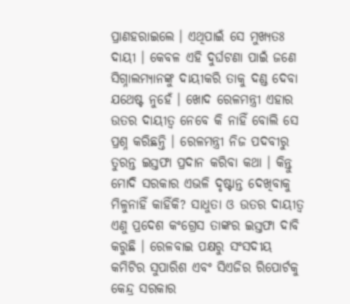ପ୍ରାଣହରାଇଲେ । ଏଥିପାଇଁ ସେ ମୁଖ୍ୟତଃ ଦାୟୀ । କେବଳ ଏହି ଦୁର୍ଘଟଣା ପାଇଁ ଜଣେ ସିଗ୍ନାଲମ୍ୟାନଙ୍କୁ ଦାୟୀକରି ତାକୁ ଦଣ୍ଡ ଦେବା ଯଥେଷ୍ଟ ନୁହେଁ । ଖୋଦ ରେଳମନ୍ତ୍ରୀ ଏହାର ଉତର ଦାୟୀତ୍ୱ ନେବେ କି ନାହିଁ ବୋଲି ସେ ପ୍ରଶ୍ନ କରିଛନ୍ତି । ରେଳମନ୍ତ୍ରୀ ନିଜ ପଦବୀରୁ ତୁରନ୍ତ ଇସ୍ତଫା ପ୍ରଦାନ କରିବା କଥା । କିନ୍ତୁ ମୋଦି ସରକାର ଏଭଳି ଦୃଷ୍ଟାନ୍ତ ଦେଖିବାକୁ ମିଳୁନାହିଁ କାହିଁକି? ସାଧୁତା ଓ ଉତର ଦାୟୀତ୍ୱ ଏଣୁ ପ୍ରଦେଶ କଂଗ୍ରେସ ତାଙ୍କର ଇସ୍ତଫା ଦାବି କରୁଛି । ରେଳବାଇ ପକ୍ଷରୁ ସଂସଦୀୟ କମିଟିର ସୁପାରିଶ ଏବଂ ସିଏଜିର ରିପୋର୍ଟକୁ କେନ୍ଦ୍ର ସରକାର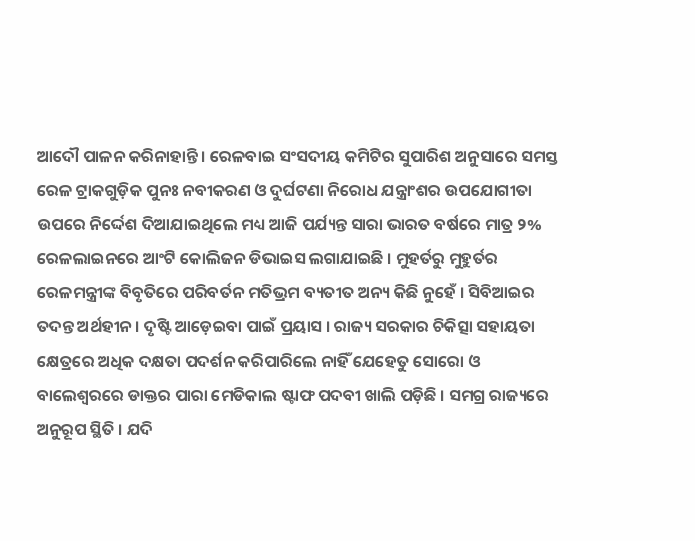ଆଦୌ ପାଳନ କରିନାହାନ୍ତି । ରେଳବାଇ ସଂସଦୀୟ କମିଟିର ସୁପାରିଶ ଅନୁସାରେ ସମସ୍ତ ରେଳ ଟ୍ରାକଗୁଡ଼ିକ ପୁନଃ ନବୀକରଣ ଓ ଦୁର୍ଘଟଣା ନିରୋଧ ଯନ୍ତ୍ରାଂଶର ଉପଯୋଗୀତା ଉପରେ ନିର୍ଦ୍ଦେଶ ଦିଆଯାଇଥିଲେ ମଧ୍ୟ ଆଜି ପର୍ଯ୍ୟନ୍ତ ସାରା ଭାରତ ବର୍ଷରେ ମାତ୍ର ୨% ରେଳଲାଇନରେ ଆଂଟି କୋଲିଜନ ଡିଭାଇସ ଲଗାଯାଇଛି । ମୁହର୍ତରୁ ମୁହୁର୍ତର ରେଳମନ୍ତ୍ରୀଙ୍କ ବିବୃତିରେ ପରିବର୍ତନ ମତିଭ୍ରମ ବ୍ୟତୀତ ଅନ୍ୟ କିଛି ନୁହେଁ । ସିବିଆଇର ତଦନ୍ତ ଅର୍ଥହୀନ । ଦୃଷ୍ଟି ଆଡ଼େଇବା ପାଇଁ ପ୍ରୟାସ । ରାଜ୍ୟ ସରକାର ଚିକିତ୍ସା ସହାୟତା କ୍ଷେତ୍ରରେ ଅଧିକ ଦକ୍ଷତା ପଦର୍ଶନ କରିପାରିଲେ ନାହିଁ ଯେହେତୁ ସୋରୋ ଓ ବାଲେଶ୍ୱରରେ ଡାକ୍ତର ପାରା ମେଡିକାଲ ଷ୍ଟାଫ ପଦବୀ ଖାଲି ପଡ଼ିଛି । ସମଗ୍ର ରାଜ୍ୟରେ ଅନୁରୂପ ସ୍ଥିତି । ଯଦି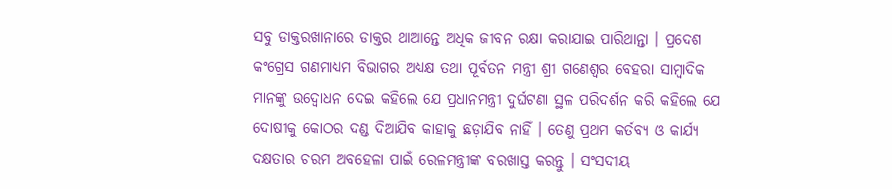ସବୁ ଡାକ୍ତରଖାନାରେ ଡାକ୍ତର ଥାଆନ୍ତେ ଅଧିକ ଜୀବନ ରକ୍ଷା କରାଯାଇ ପାରିଥାନ୍ତା । ପ୍ରଦେଶ କଂଗ୍ରେସ ଗଣମାଧ୍ୟମ ବିଭାଗର ଅଧ୍ୟକ୍ଷ ତଥା ପୂର୍ବତନ ମନ୍ତ୍ରୀ ଶ୍ରୀ ଗଣେଶ୍ୱର ବେହରା ସାମ୍ବାଦିକ ମାନଙ୍କୁ ଉଦ୍ବୋଧନ ଦେଇ କହିଲେ ଯେ ପ୍ରଧାନମନ୍ତ୍ରୀ ଦୁର୍ଘଟଣା ସ୍ଥଳ ପରିଦର୍ଶନ କରି କହିଲେ ଯେ ଦୋଷୀକୁ କୋଠର ଦଣ୍ଡ ଦିଆଯିବ କାହାକୁ ଛଡ଼ାଯିବ ନାହିଁ । ତେଣୁ ପ୍ରଥମ କର୍ତବ୍ୟ ଓ କାର୍ଯ୍ୟ ଦକ୍ଷତାର ଚରମ ଅବହେଳା ପାଇଁ ରେଳମନ୍ତ୍ରୀଙ୍କ ବରଖାସ୍ତ କରନ୍ତୁ । ସଂସଦୀୟ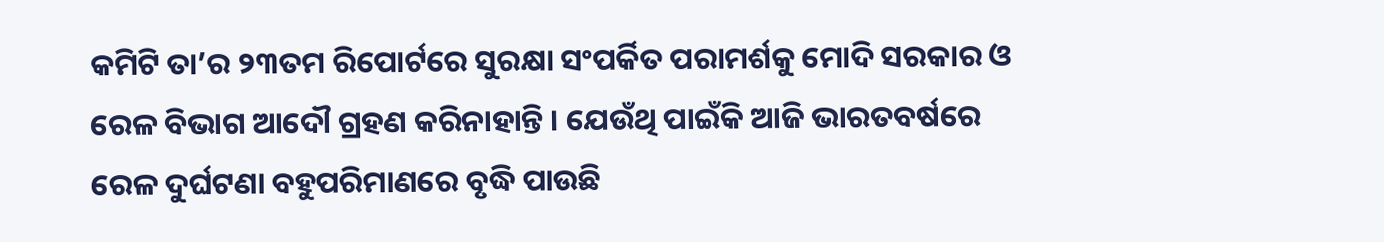କମିଟି ତା’ର ୨୩ତମ ରିପୋର୍ଟରେ ସୁରକ୍ଷା ସଂପର୍କିତ ପରାମର୍ଶକୁ ମୋଦି ସରକାର ଓ ରେଳ ବିଭାଗ ଆଦୌ ଗ୍ରହଣ କରିନାହାନ୍ତି । ଯେଉଁଥି ପାଇଁକି ଆଜି ଭାରତବର୍ଷରେ ରେଳ ଦୁର୍ଘଟଣା ବହୁପରିମାଣରେ ବୃଦ୍ଧି ପାଉଛି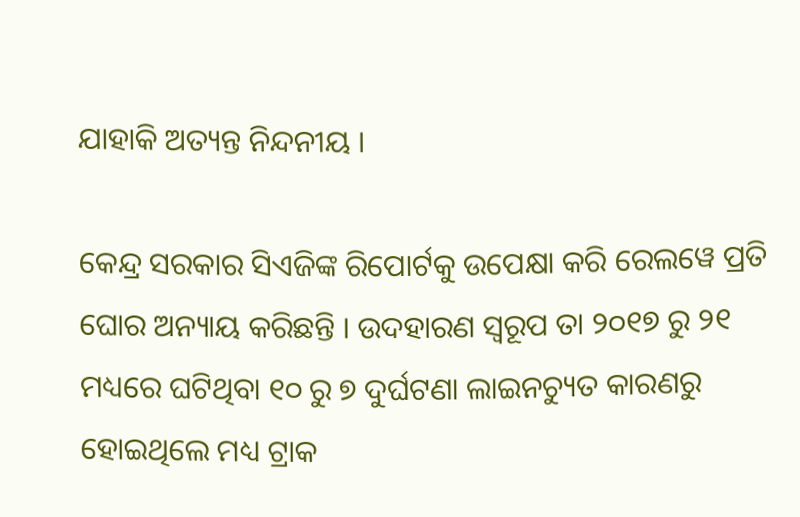ଯାହାକି ଅତ୍ୟନ୍ତ ନିନ୍ଦନୀୟ ।

କେନ୍ଦ୍ର ସରକାର ସିଏଜିଙ୍କ ରିପୋର୍ଟକୁ ଉପେକ୍ଷା କରି ରେଲୱେ ପ୍ରତି ଘୋର ଅନ୍ୟାୟ କରିଛନ୍ତି । ଉଦହାରଣ ସ୍ୱରୂପ ତା ୨୦୧୭ ରୁ ୨୧ ମଧ୍ୟରେ ଘଟିଥିବା ୧୦ ରୁ ୭ ଦୁର୍ଘଟଣା ଲାଇନଚ୍ୟୁତ କାରଣରୁ ହୋଇଥିଲେ ମଧ୍ୟ ଟ୍ରାକ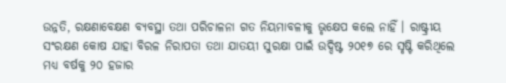ଉନ୍ନତି, ରକ୍ଷଣାବେକ୍ଷଣ ବ୍ୟବସ୍ଥା ତଥା ପରିଚାଳନା ଗତ ନିୟମାବଳୀକୁ ଭୃକ୍ଷେପ କଲେ ନାହିଁ । ରାଷ୍ଟ୍ରୀୟ ସଂରକ୍ଷଣ କୋଷ ଯାହା ବିରଳ ନିରାପତା ତଥା ଯାତୟୀ ସୁରକ୍ଷା ପାଇଁ ଉଦ୍ଦିଷ୍ଟ ୨୦୧୭ ରେ ସୃଷ୍ଟି କରିଥିଲେ ମଧ୍ୟ ବର୍ଷକୁ ୨୦ ହଜାର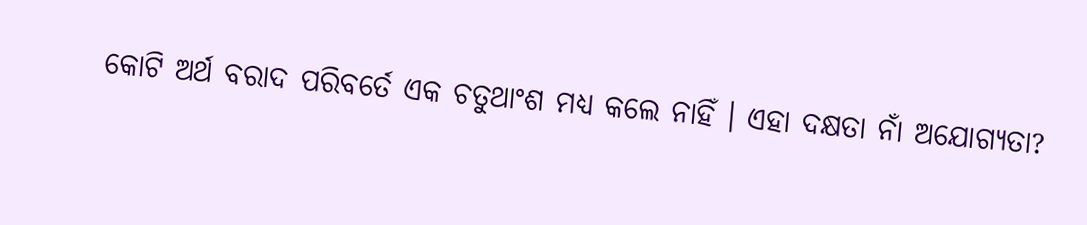କୋଟି ଅର୍ଥ ବରାଦ ପରିବର୍ତେ ଏକ ଚତୁଥାଂଶ ମଧ୍ୟ କଲେ ନାହିଁ । ଏହା ଦକ୍ଷତା ନାଁ ଅଯୋଗ୍ୟତା?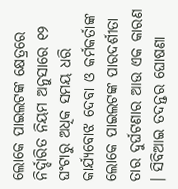ଲୋକେ ପାଇଲଟଙ୍କ କ୍ଷେତ୍ରରେ ନିର୍ଦ୍ଦାରିତ ନିୟମ ଅନୁସାରେ ୧୨ ଘଂଟାରୁ ଅଧିକ ସମୟ ଧରି କାର୍ଯ୍ୟବୋଝ ଦେବା ଓ କର୍ମକର୍ତାଙ୍କ ଲୋକେ ପାଇଲଟଙ୍କ ପାରଦର୍ଶୀତା ତାର ଦୁର୍ଘଟଣାର ଆଉ ଏକ କାରଣ । ସିବିଆଇ ତଦନ୍ତର ଘୋଷଣା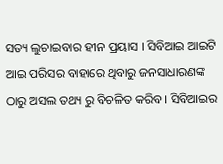ସତ୍ୟ ଲୁଚାଇବାର ହୀନ ପ୍ରୟାସ । ସିବିଆଇ ଆଇଟି ଆଇ ପରିସର ବାହାରେ ଥିବାରୁ ଜନସାଧାରଣଙ୍କ ଠାରୁ ଅସଲ ତଥ୍ୟ ରୁ ବିଚଳିତ କରିବ । ସିବିଆଇର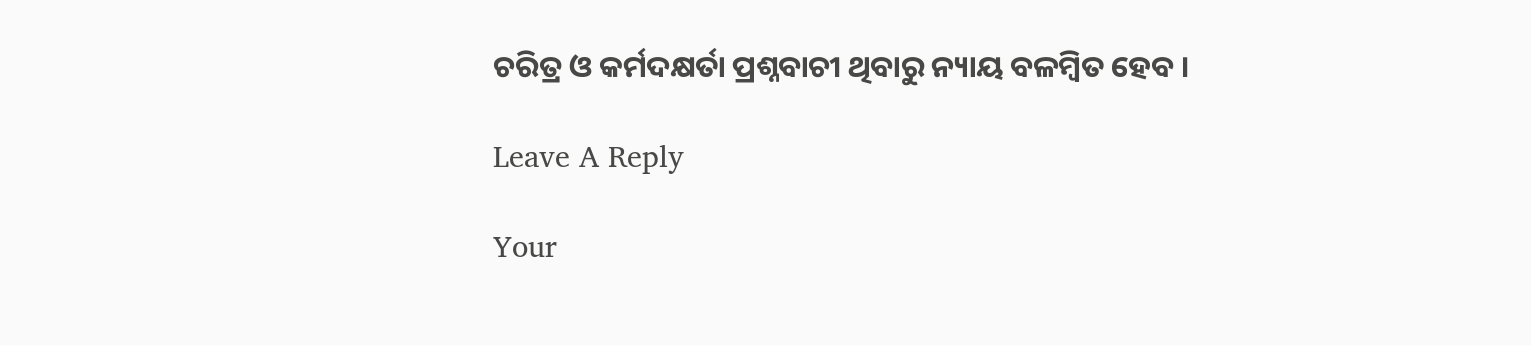ଚରିତ୍ର ଓ କର୍ମଦକ୍ଷର୍ତା ପ୍ରଶ୍ନବାଚୀ ଥିବାରୁ ନ୍ୟାୟ ବଳମ୍ବିତ ହେବ ।

Leave A Reply

Your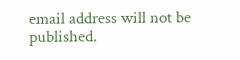email address will not be published.